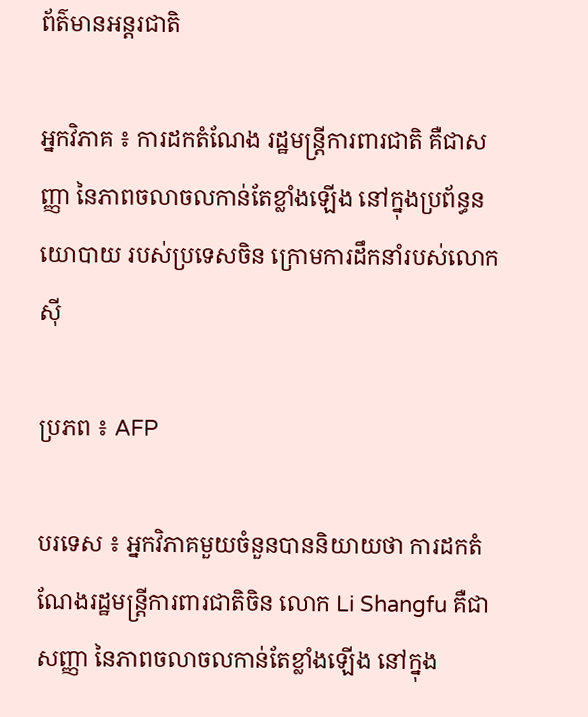ព័ត៌មានអន្តរជាតិ

អ្នកវិភាគ ៖ ការដកតំណែង រដ្ឋមន្ត្រីការពារជាតិ គឺជាសញ្ញា នៃភាពចលាចលកាន់តែខ្លាំងឡើង នៅក្នុងប្រព័ន្ធនយោបាយ របស់ប្រទេសចិន ក្រោមការដឹកនាំរបស់លោក ស៊ី

ប្រភព ៖ AFP

បរទេស ៖ អ្នកវិភាគមួយចំនួនបាននិយាយថា ការដកតំណែងរដ្ឋមន្ត្រីការពារជាតិចិន លោក Li Shangfu គឺជាសញ្ញា នៃភាពចលាចលកាន់តែខ្លាំងឡើង នៅក្នុង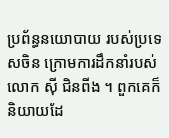ប្រព័ន្ធនយោបាយ របស់ប្រទេសចិន ក្រោមការដឹកនាំរបស់លោក ស៊ី ជិនពីង ។ ពួកគេក៏និយាយដែ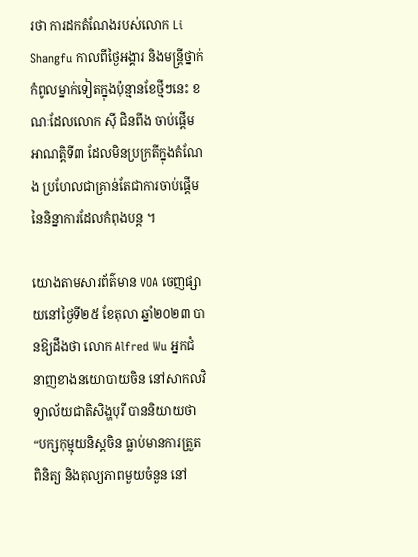រថា ការដកតំណែងរបស់លោក Li Shangfu កាលពីថ្ងៃអង្គារ និងមន្ត្រីថ្នាក់កំពូលម្នាក់ទៀតក្នុងប៉ុន្មានខែថ្មីៗនេះ ខណៈដែលលោក ស៊ី ជិនពីង ចាប់ផ្តើមអាណត្តិទី៣ ដែលមិនប្រក្រតីក្នុងតំណែង ប្រហែលជាគ្រាន់តែជាការចាប់ផ្តើម នៃនិន្នាការដែលកំពុងបន្ត ។

យោងតាមសារព័ត៌មាន VOA ចេញផ្សាយនៅថ្ងៃទី២៥ ខែតុលា ឆ្នាំ២០២៣ បានឱ្យដឹងថា លោក Alfred Wu អ្នកជំនាញខាងនយោបាយចិន នៅសាកលវិទ្យាល័យជាតិសិង្ហបុរី បាននិយាយថា “បក្សកុម្មុយនិស្តចិន ធ្លាប់មានការត្រួតពិនិត្យ និងតុល្យភាពមួយចំនួន នៅ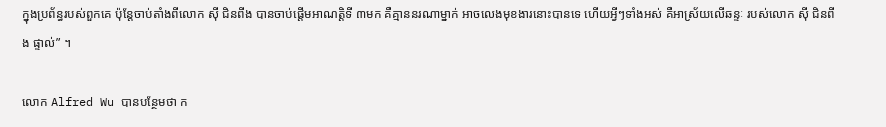ក្នុងប្រព័ន្ធរបស់ពួកគេ ប៉ុន្តែចាប់តាំងពីលោក ស៊ី ជិនពីង បានចាប់ផ្តើមអាណត្តិទី ៣មក គឺគ្មាននរណាម្នាក់ អាចលេងមុខងារនោះបានទេ ហើយអ្វីៗទាំងអស់ គឺអាស្រ័យលើឆន្ទៈ របស់លោក ស៊ី ជិនពីង ផ្ទាល់” ។

លោក Alfred Wu បានបន្ថែមថា ក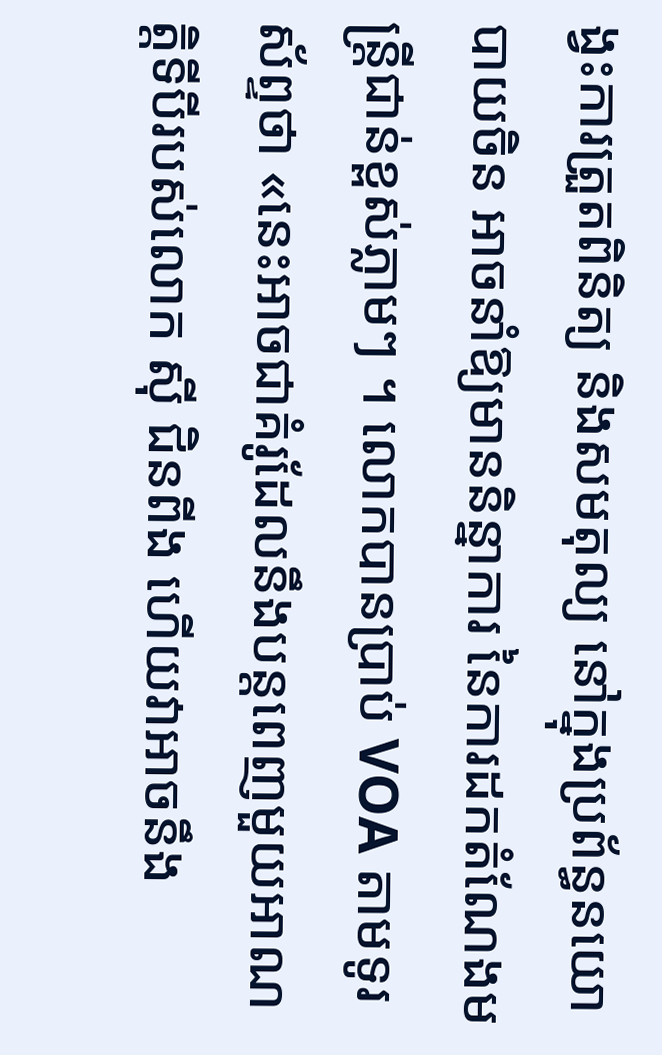ង្វះការត្រួតពិនិត្យ និងសមតុល្យ នៅក្នុងប្រព័ន្ធនយោបាយចិន អាចនាំឱ្យមាននិន្នាការ នៃការដកតំណែងមន្ត្រីជាន់ខ្ពស់ភ្លាមៗ ។ លោកបានប្រាប់ VOA តាមទូរស័ព្ទថា «នេះអាចជាគំរូដែលនឹងបន្តពេញមួយអាណត្តិទីបីរបស់លោក ស៊ី ជិនពីង ហើយវាអាចនឹង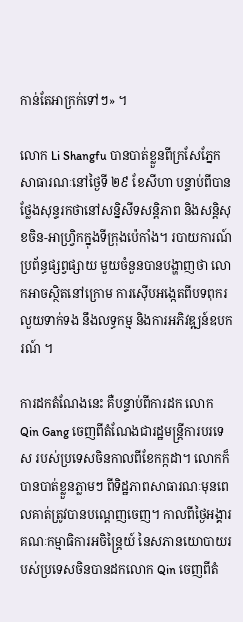កាន់តែអាក្រក់ទៅៗ» ។

លោក Li Shangfu បានបាត់ខ្លួនពីក្រសែភ្នែកសាធារណៈនៅថ្ងៃទី ២៩ ខែសីហា បន្ទាប់ពីបានថ្លែងសុន្ទរកថានៅសន្និសីទសន្តិភាព និងសន្តិសុខចិន-អាហ្វ្រិកក្នុងទីក្រុងប៉េកាំង។ របាយការណ៍ប្រព័ន្ធផ្សព្វផ្សាយ មួយចំនួនបានបង្ហាញថា លោកអាចស្ថិតនៅក្រោម ការស៊ើបអង្កេតពីបទពុករលួយទាក់ទង នឹងលទ្ធកម្ម និងការអភិវឌ្ឍន៍ឧបករណ៍ ។

ការដកតំណែងនេះ គឺបន្ទាប់ពីការដក លោក Qin Gang ចេញពីតំណែងជារដ្ឋមន្ត្រីការបរទេស របស់ប្រទេសចិនកាលពីខែកក្កដា។ លោកក៏បានបាត់ខ្លួនភ្លាមៗ ពីទិដ្ឋភាពសាធារណៈមុនពេលគាត់ត្រូវបានបណ្តេញចេញ។ កាលពីថ្ងៃអង្គារ គណៈកម្មាធិការអចិន្ត្រៃយ៍ នៃសភានយោបាយរបស់ប្រទេសចិនបានដកលោក Qin ចេញពីតំ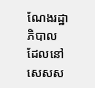ណែងរដ្ឋាភិបាល ដែលនៅសេសស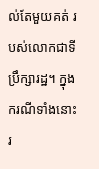ល់តែមួយគត់ របស់លោកជាទីប្រឹក្សារដ្ឋ។ ក្នុងករណីទាំងនោះ រ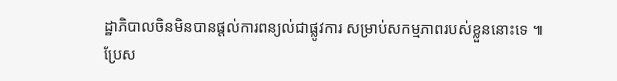ដ្ឋាភិបាលចិនមិនបានផ្តល់ការពន្យល់ជាផ្លូវការ សម្រាប់សកម្មភាពរបស់ខ្លួននោះទេ ៕
ប្រែស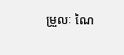ម្រួលៈ ណៃ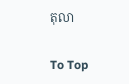តុលា

To Top